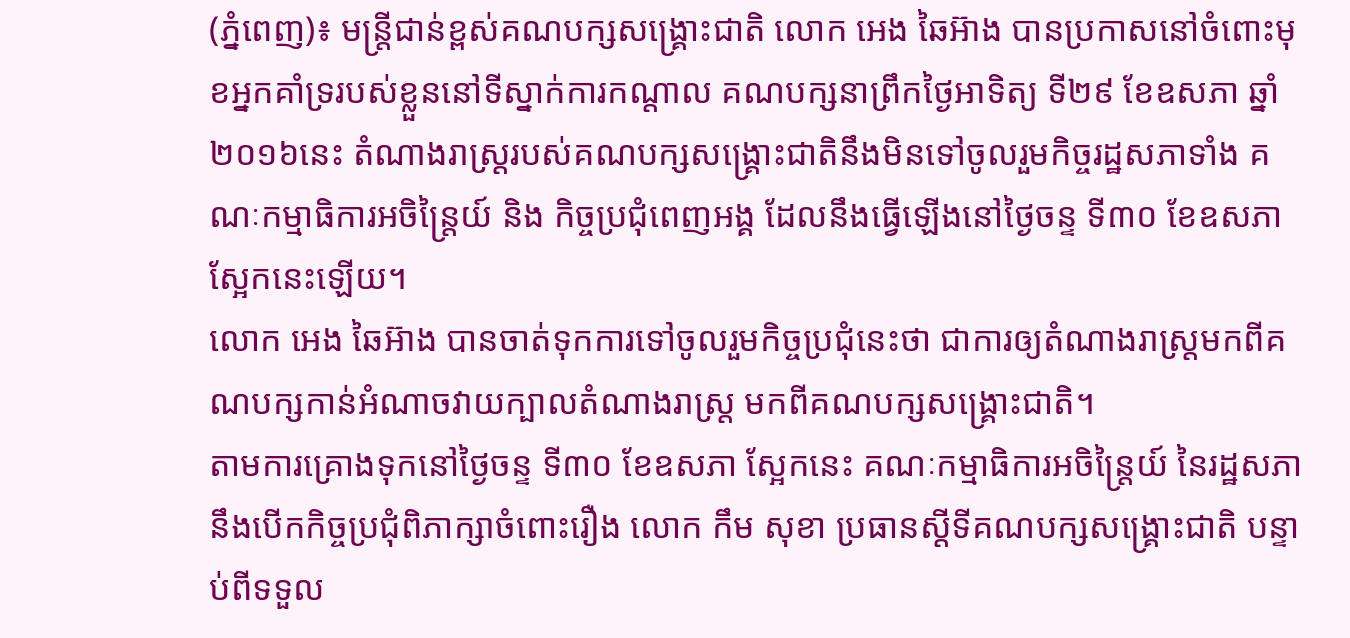(ភ្នំពេញ)៖ មន្រ្តីជាន់ខ្ពស់គណបក្សសង្រ្គោះជាតិ លោក អេង ឆៃអ៊ាង បានប្រកាសនៅចំពោះមុខអ្នកគាំទ្ររបស់ខ្លួននៅទីស្នាក់ការកណ្តាល គណបក្សនាព្រឹកថ្ងៃអាទិត្យ ទី២៩ ខែឧសភា ឆ្នាំ២០១៦នេះ តំណាងរាស្រ្តរបស់គណបក្សសង្រ្គោះជាតិនឹងមិនទៅចូលរួមកិច្ចរដ្ឋសភាទាំង គណៈកម្មាធិការអចិន្ត្រៃយ៍ និង កិច្ចប្រជុំពេញអង្គ ដែលនឹងធ្វើឡើងនៅថ្ងៃចន្ទ ទី៣០ ខែឧសភា ស្អែកនេះឡើយ។
លោក អេង ឆៃអ៊ាង បានចាត់ទុកការទៅចូលរួមកិច្ចប្រជុំនេះថា ជាការឲ្យតំណាងរាស្រ្តមកពីគណបក្សកាន់អំណាចវាយក្បាលតំណាងរាស្រ្ត មកពីគណបក្សសង្រ្គោះជាតិ។
តាមការគ្រោងទុកនៅថ្ងៃចន្ទ ទី៣០ ខែឧសភា ស្អែកនេះ គណៈកម្មាធិការអចិន្រ្តៃយ៍ នៃរដ្ឋសភា នឹងបើកកិច្ចប្រជុំពិភាក្សាចំពោះរឿង លោក កឹម សុខា ប្រធានស្តីទីគណបក្សសង្រ្គោះជាតិ បន្ទាប់ពីទទួល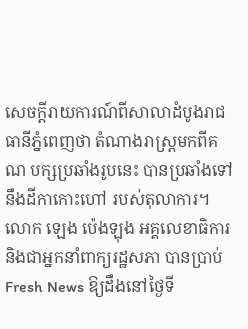សេចក្តីរាយការណ៍ពីសាលាដំបូងរាជធានីភ្នំពេញថា តំណាងរាស្រ្តមកពីគណ បក្សប្រឆាំងរូបនេះ បានប្រឆាំងទៅនឹងដីកាកោះហៅ របស់តុលាការ។
លោក ឡេង ប៉េងឡុង អគ្គលេខាធិការ និងជាអ្នកនាំពាក្យរដ្ឋសភា បានប្រាប់ Fresh News ឱ្យដឹងនៅថ្ងៃទី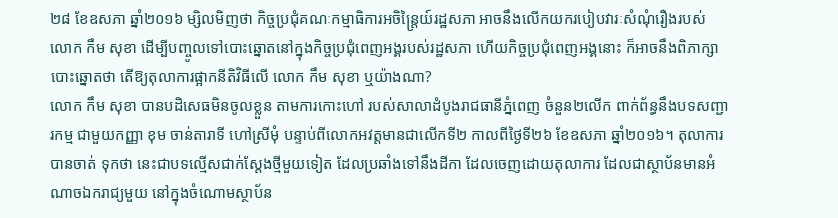២៨ ខែឧសភា ឆ្នាំ២០១៦ ម្សិលមិញថា កិច្ចប្រជុំគណៈកម្មាធិការអចិន្រ្តៃយ៍រដ្ឋសភា អាចនឹងលើកយករបៀបវារៈសំណុំរឿងរបស់ លោក កឹម សុខា ដើម្បីបញ្ចូលទៅបោះឆ្នោតនៅក្នុងកិច្ចប្រជុំពេញអង្គរបស់រដ្ឋសភា ហើយកិច្ចប្រជុំពេញអង្គនោះ ក៏អាចនឹងពិភាក្សាបោះឆ្នោតថា តើឱ្យតុលាការផ្អាកនីតិវិធីលើ លោក កឹម សុខា ឬយ៉ាងណា?
លោក កឹម សុខា បានបដិសេធមិនចូលខ្លួន តាមការកោះហៅ របស់សាលាដំបូងរាជធានីភ្នំពេញ ចំនួន២លើក ពាក់ព័ន្ធនឹងបទសញ្ជារកម្ម ជាមួយកញ្ញា ខុម ចាន់តារាទី ហៅស្រីមុំ បន្ទាប់ពីលោកអវត្តមានជាលើកទី២ កាលពីថ្ងៃទី២៦ ខែឧសភា ឆ្នាំ២០១៦។ តុលាការបានចាត់ ទុកថា នេះជាបទល្មើសជាក់ស្តែងថ្មីមួយទៀត ដែលប្រឆាំងទៅនឹងដីកា ដែលចេញដោយតុលាការ ដែលជាស្ថាប័នមានអំណាចឯករាជ្យមួយ នៅក្នុងចំណោមស្ថាប័ន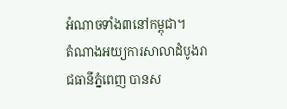អំណាចទាំង៣នៅកម្ពុជា។
តំណាងអយ្យការសាលាដំបូងរាជធានីភ្នំពេញ បានស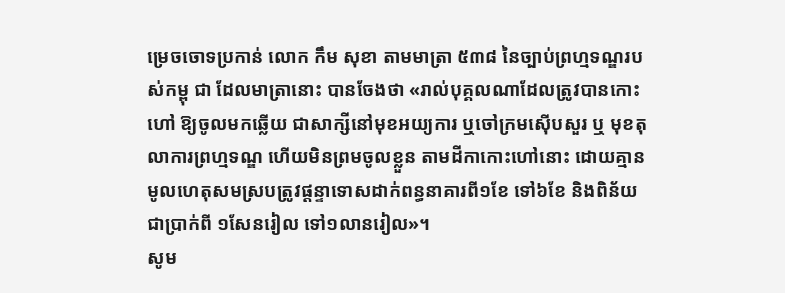ម្រេចចោទប្រកាន់ លោក កឹម សុខា តាមមាត្រា ៥៣៨ នៃច្បាប់ព្រហ្មទណ្ឌរបស់កម្ពុ ជា ដែលមាត្រានោះ បានចែងថា «រាល់បុគ្គលណាដែលត្រូវបានកោះហៅ ឱ្យចូលមកឆ្លើយ ជាសាក្សីនៅមុខអយ្យការ ឬចៅក្រមស៊ើបសួរ ឬ មុខតុលាការព្រហ្មទណ្ឌ ហើយមិនព្រមចូលខ្លួន តាមដីកាកោះហៅនោះ ដោយគ្មានមូលហេតុសមស្របត្រូវផ្តន្ទាទោសដាក់ពន្ធនាគារពី១ខែ ទៅ៦ខែ និងពិន័យជាប្រាក់ពី ១សែនរៀល ទៅ១លានរៀល»។
សូម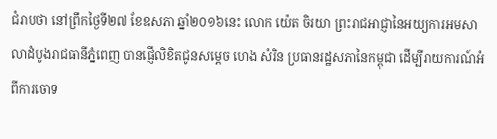ជំរាបថា នៅព្រឹកថ្ងៃទី២៧ ខែឧសភា ឆ្នាំ២០១៦នេះ លោក យ៉េត ចិរយា ព្រះរាជអាជ្ញានៃអយ្យការអមសាលាដំបូងរាជធានីភ្នំពេញ បានផ្ញើលិខិតជូនសម្តេច ហេង សំរិន ប្រធានរដ្ឋសភានៃកម្ពុជា ដើម្បីរាយការណ៍អំពីការចោទ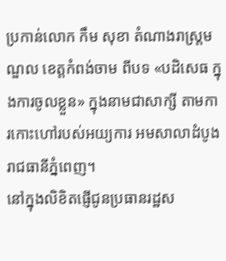ប្រកាន់លោក កឹម សុខា តំណាងរាស្រ្តមណ្ឌល ខេត្តកំពង់ចាម ពីបទ «បដិសេធ ក្នុងការចូលខ្លួន» ក្នុងនាមជាសាក្សី តាមការកោះហៅរបស់អយ្យការ អមសាលាដំបូងរាជធានីភ្នំពេញ។
នៅក្នុងលិខិតផ្ញើជូនប្រធានរដ្ឋស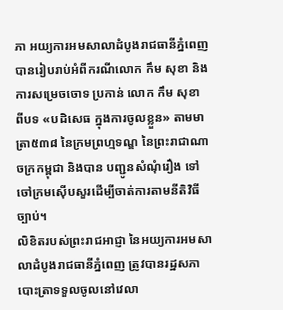ភា អយ្យការអមសាលាដំបូងរាជធានីភ្នំពេញ បានរៀបរាប់អំពីករណីលោក កឹម សុខា និងការសម្រេចចោទ ប្រកាន់ លោក កឹម សុខា ពីបទ «បដិសេធ ក្នុងការចូលខ្លួន» តាមមាត្រា៥៣៨ នៃក្រមព្រហ្មទណ្ឌ នៃព្រះរាជាណាចក្រកម្ពុជា និងបាន បញ្ជូនសំណុំរឿង ទៅចៅក្រមស៊ើបសួរដើម្បីចាត់ការតាមនីតិវិធីច្បាប់។
លិខិតរបស់ព្រះរាជអាជ្ញា នៃអយ្យការអមសាលាដំបូងរាជធានីភ្នំពេញ ត្រូវបានរដ្ឋសភាបោះត្រាទទួលចូលនៅវេលា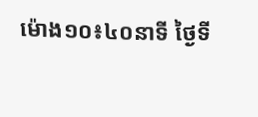ម៉ោង១០៖៤០នាទី ថ្ងៃទី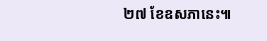២៧ ខែឧសភានេះ៕